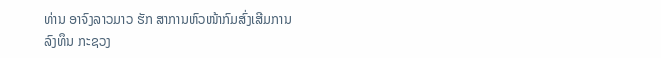ທ່ານ ອາຈົງລາວມາວ ຮັກ ສາການຫົວໜ້າກົມສົ່ງເສີມການ
ລົງທຶນ ກະຊວງ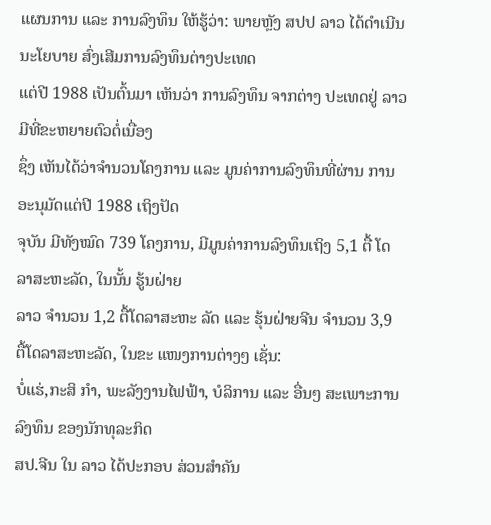ແຜນການ ແລະ ການລົງທຶນ ໃຫ້ຮູ້ວ່າ: ພາຍຫຼັງ ສປປ ລາວ ໄດ້ດຳເນີນນະໂຍບາຍ ສົ່ງເສີມການລົງທຶນຕ່າງປະເທດ
ແຕ່ປີ 1988 ເປັນຕົ້ນມາ ເຫັນວ່າ ການລົງທຶນ ຈາກຕ່າງ ປະເທດຢູ່ ລາວມີທີ່ຂະຫຍາຍຕົວຕໍ່ເນື່ອງ
ຊຶ່ງ ເຫັນໄດ້ວ່າຈຳນວນໂຄງການ ແລະ ມູນຄ່າການລົງທຶນທີ່ຜ່ານ ການ ອະນຸມັດແຕ່ປີ 1988 ເຖິງປັດ
ຈຸບັນ ມີທັງໝົດ 739 ໂຄງການ, ມີມູນຄ່າການລົງທຶນເຖິງ 5,1 ຕື້ ໂດລາສະຫະລັດ, ໃນນັ້ນ ຮູ້ນຝ່າຍ
ລາວ ຈຳນວນ 1,2 ຕື້ໂດລາສະຫະ ລັດ ແລະ ຮຸ້ນຝ່າຍຈີນ ຈຳນວນ 3,9 ຕື້ໂດລາສະຫະລັດ, ໃນຂະ ແໜງການຕ່າງໆ ເຊັ່ນ:
ບໍ່ແຮ່,ກະສິ ກຳ, ພະລັງງານໄຟຟ້າ, ບໍລິການ ແລະ ອື່ນໆ ສະເພາະການລົງທຶນ ຂອງນັກທຸລະກິດ
ສປ.ຈີນ ໃນ ລາວ ໄດ້ປະກອບ ສ່ວນສຳຄັນ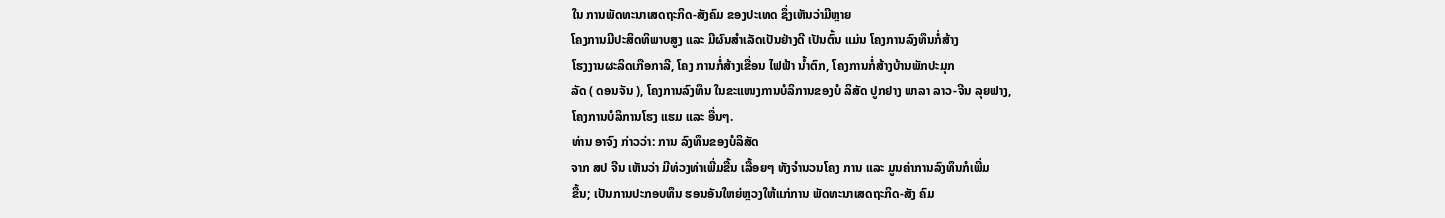ໃນ ການພັດທະນາເສດຖະກິດ-ສັງຄົມ ຂອງປະເທດ ຊຶ່ງເຫັນວ່າມີຫຼາຍ
ໂຄງການມີປະສິດທິພາບສູງ ແລະ ມີຜົນສຳເລັດເປັນຢ່າງດີ ເປັນຕົ້ນ ແມ່ນ ໂຄງການລົງທຶນກໍ່ສ້າງ
ໂຮງງານຜະລິດເກືອກາລີ, ໂຄງ ການກໍ່ສ້າງເຂື່ອນ ໄຟຟ້າ ນ້ຳຕົກ, ໂຄງການກໍ່ສ້າງບ້ານພັກປະມຸກ
ລັດ ( ດອນຈັນ ), ໂຄງການລົງທຶນ ໃນຂະແໜງການບໍລິການຂອງບໍ ລິສັດ ປູກຢາງ ພາລາ ລາວ-ຈີນ ລຸຍຟາງ,
ໂຄງການບໍລິການໂຮງ ແຮມ ແລະ ອື່ນໆ.
ທ່ານ ອາຈົງ ກ່າວວ່າ: ການ ລົງທຶນຂອງບໍລິສັດ
ຈາກ ສປ ຈີນ ເຫັນວ່າ ມີທ່ວງທ່າເພີ່ມຂື້ນ ເລື້ອຍໆ ທັງຈຳນວນໂຄງ ການ ແລະ ມູນຄ່າການລົງທຶນກໍເພີ່ມ
ຂື້ນ; ເປັນການປະກອບທຶນ ຮອນອັນໃຫຍ່ຫຼວງໃຫ້ແກ່ການ ພັດທະນາເສດຖະກິດ-ສັງ ຄົມ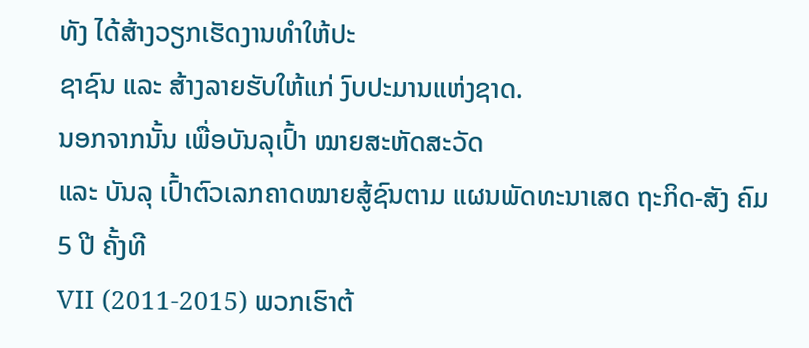ທັງ ໄດ້ສ້າງວຽກເຮັດງານທຳໃຫ້ປະ
ຊາຊົນ ແລະ ສ້າງລາຍຮັບໃຫ້ແກ່ ງົບປະມານແຫ່ງຊາດ.
ນອກຈາກນັ້ນ ເພື່ອບັນລຸເປົ້າ ໝາຍສະຫັດສະວັດ
ແລະ ບັນລຸ ເປົ້າຕົວເລກຄາດໝາຍສູ້ຊົນຕາມ ແຜນພັດທະນາເສດ ຖະກິດ-ສັງ ຄົມ 5 ປີ ຄັ້ງທີ
VII (2011-2015) ພວກເຮົາຕ້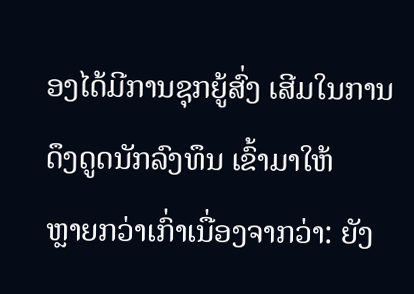ອງໄດ້ມີການຊຸກຍູ້ສົ່ງ ເສີມໃນການດຶງດູດນັກລົງທຶນ ເຂົ້າມາໃຫ້
ຫຼາຍກວ່າເກົ່າເນື່ອງຈາກວ່າ: ຍັງ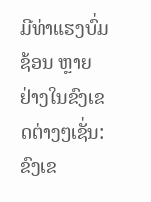ມີທ່າແຮງບົ່ມຊ້ອນ ຫຼາຍຢ່າງໃນຂົງເຂດຕ່າງໆເຊັ່ນ: ຂົງເຂ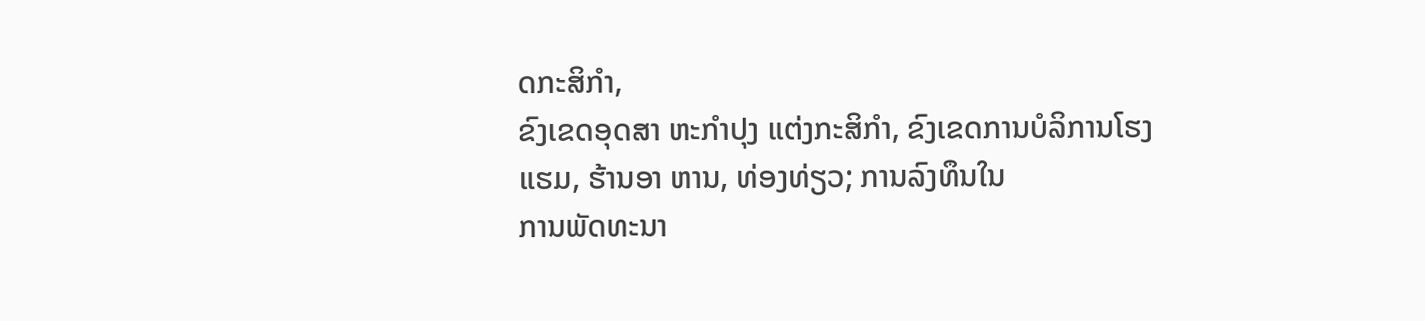ດກະສິກຳ,
ຂົງເຂດອຸດສາ ຫະກຳປຸງ ແຕ່ງກະສິກຳ, ຂົງເຂດການບໍລິການໂຮງແຮມ, ຮ້ານອາ ຫານ, ທ່ອງທ່ຽວ; ການລົງທຶນໃນ
ການພັດທະນາ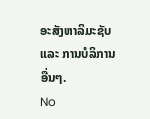ອະສັງຫາລິມະຊັບ ແລະ ການບໍລິການອື່ນໆ.
No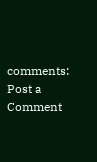comments:
Post a Comment